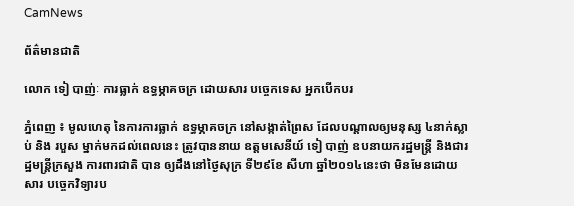CamNews

ព័ត៌មានជាតិ

លោក ទៀ បាញ់ៈ ការធ្លាក់ ឧទ្ធម្ភាគចក្រ ដោយសារ បច្ចេកទេស អ្នកបើកបរ

ភ្នំពេញ ៖ មូលហេតុ នៃការការធ្លាក់ ឧទ្ធម្ភាគចក្រ នៅសង្កាត់ព្រៃស ដែលបណ្ដាលឲ្យមនុស្ស ៤នាក់ស្លាប់ និង របួស ម្នាក់មកដល់ពេលនេះ ត្រូវបាននាយ ឧត្តមសេនីយ៍ ទៀ បាញ់ ឧបនាយករដ្ឋមន្រ្តី និងជារដ្ឋមន្ត្រីក្រសួង ការពារជាតិ បាន ឲ្យដឹងនៅថ្ងៃសុក្រ ទី២៩ខែ សីហា ឆ្នាំ២០១៤នេះថា មិនមែនដោយសារ បច្ចេកវិទ្យារប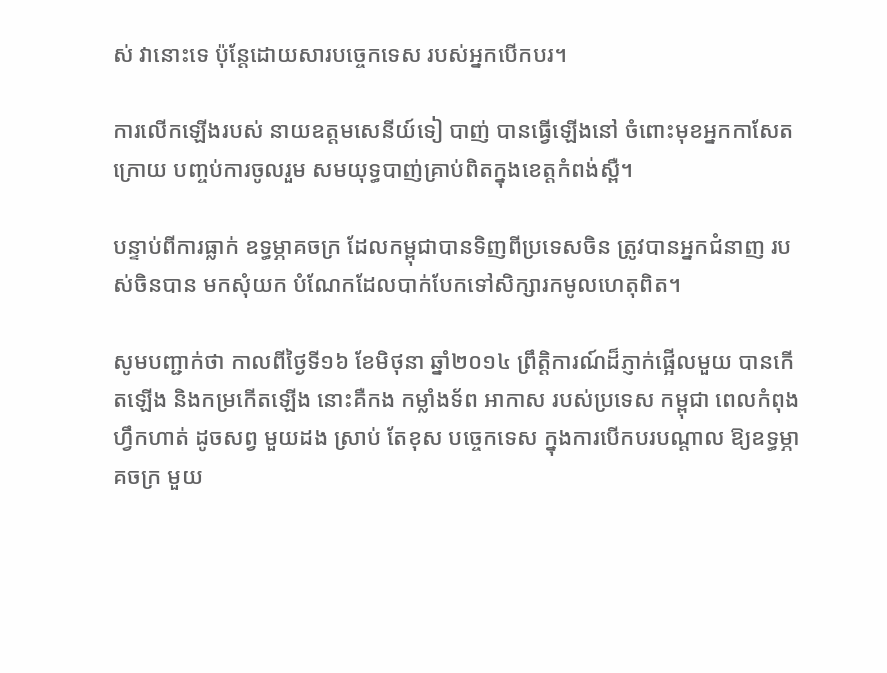ស់ វានោះទេ ប៉ុន្តែដោយសារបច្ចេកទេស របស់អ្នកបើកបរ។

ការលើកឡើងរបស់ នាយឧត្តមសេនីយ៍ទៀ បាញ់ បានធ្វើឡើងនៅ ចំពោះមុខអ្នកកាសែតក្រោយ បញ្ចប់ការចូលរួម សមយុទ្ធបាញ់គ្រាប់ពិតក្នុងខេត្តកំពង់ស្ពឺ។

បន្ទាប់ពីការធ្លាក់ ឧទ្ធម្ភាគចក្រ ដែលកម្ពុជាបានទិញពីប្រទេសចិន ត្រូវបានអ្នកជំនាញ របស់ចិនបាន មកសុំយក បំណែកដែលបាក់បែកទៅសិក្សារកមូលហេតុពិត។

សូមបញ្ជាក់ថា កាលពីថ្ងៃទី១៦ ខែមិថុនា ឆ្នាំ២០១៤ ព្រឹត្ដិការណ៍ដ៏ភ្ញាក់ផ្អើលមួយ បានកើតឡើង និងកម្រកើតឡើង នោះគឺកង កម្លាំងទ័ព អាកាស របស់ប្រទេស កម្ពុជា ពេលកំពុងហ្វឹកហាត់ ដូចសព្វ មួយដង ស្រាប់ តែខុស បច្ចេកទេស ក្នុងការបើកបរបណ្ដាល ឱ្យឧទ្ធម្ភាគចក្រ មួយ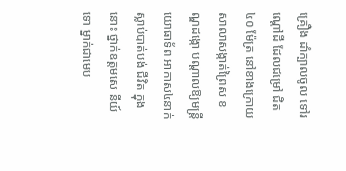គ្រឿង ដាំក្បាលចូល ទៅរណ្ដៅដី ដែលជម្រៅ ជិត៤០ ម៉ែត្រ នៅខាងក្រោយ សាលាសង្កាត់ព្រៃស ខណ្ឌដង្កោ បណ្ដាលឱ្យមន្ដ្រី យោធាទ័ព អាកាស៤នាក់ ស្លាប់បាត់បង់ ជីវិត ក្នុងនោះ ថ្នាក់ឧត្ដមសេ នីយ៍ ទោ ម្នាក់ជាមេប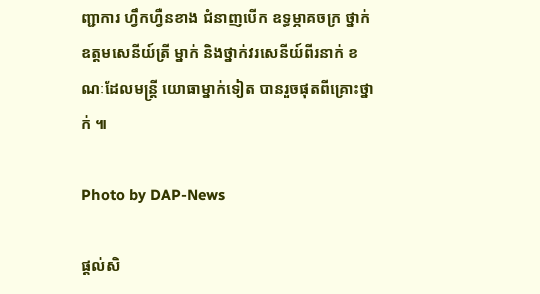ញ្ជាការ ហ្វឹកហ្វឺនខាង ជំនាញបើក ឧទ្ធម្ភាគចក្រ ថ្នាក់ ឧត្ដមសេនីយ៍ត្រី ម្នាក់ និងថ្នាក់វរសេនីយ៍ពីរនាក់ ខណៈដែលមន្ដ្រី យោធាម្នាក់ទៀត បានរួចផុតពីគ្រោះថ្នាក់ ៕

Photo by DAP-News

ផ្តល់សិ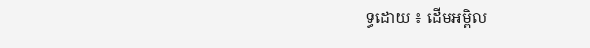ទ្ធដោយ ៖ ដើមអម្ពិល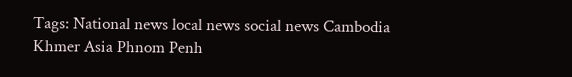Tags: National news local news social news Cambodia Khmer Asia Phnom Penh